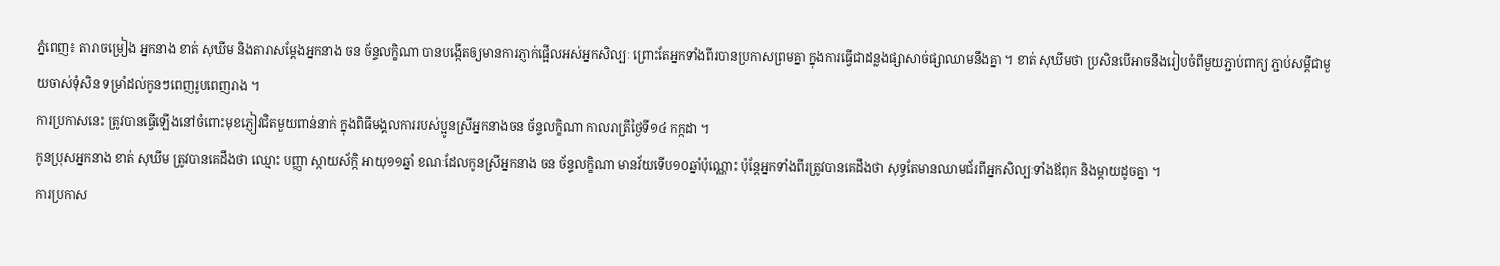ភ្នំពេញ៖ តារាចម្រៀង អ្នកនាង ខាត់ សុឃីម និងតារាសម្តែងអ្នកនាង ចន ច័ន្ទលក្ខិណា បានបង្កើតឲ្យមានការភ្ញាក់ផ្អើលអស់អ្នកសិល្បៈ ព្រោះតែអ្នកទាំងពីរបានប្រកាសព្រមគ្នា ក្នុងការធ្វើជាដន្លងផ្សាសាច់ផ្សាឈាមនឹងគ្នា ។ ខាត់ សុឃីមថា ប្រសិនបើអាចនឹងរៀបចំពីមួយភ្ជាប់ពាក្យ ភ្ជាប់សម្តីជាមួយចាស់ទុំសិន ទម្រាំដល់កូនៗពេញរូបពេញរាង ។
ការប្រកាសនេះ ត្រូវបានធ្វើឡើងនៅចំពោះមុខភ្ញៀវជិតមួយពាន់នាក់ ក្នុងពិធីមង្គលការរបស់ប្អូនស្រីអ្នកនាងចន ច័ន្ទលក្ខិណា កាលរាត្រីថ្ងៃទី១៤ កក្កដា ។
កូនប្រុសអ្នកនាង ខាត់ សុឃីម ត្រូវបានគេដឹងថា ឈ្មោះ បញ្ញា ស្កាយស័ក្កិ អាយុ១១ឆ្នាំ ខណៈដែលកូនស្រីអ្នកនាង ចន ច័ន្ទលក្ខិណា មានវ័យទើប១០ឆ្នាំប៉ុណ្ណោះ ប៉ុន្តែអ្នកទាំងពីរត្រូវបានគេដឹងថា សុទ្ធតែមានឈាមជ័រពីអ្នកសិល្បៈទាំងឪពុក និងម្តាយដូចគ្នា ។
ការប្រកាស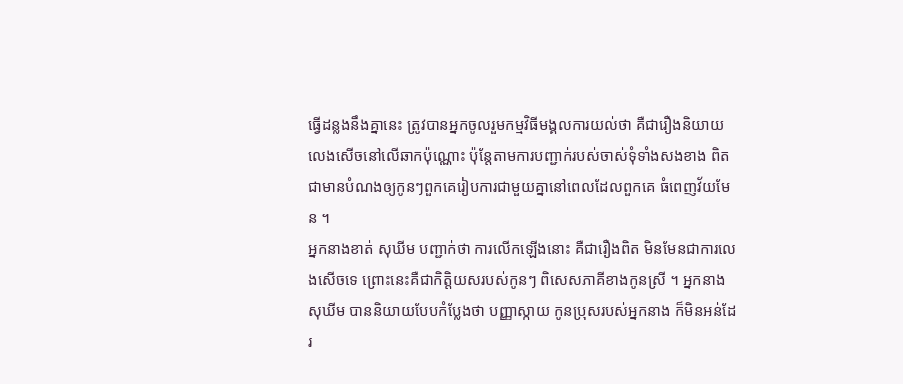ធ្វើដន្លងនឹងគ្នានេះ ត្រូវបានអ្នកចូលរួមកម្មវិធីមង្គលការយល់ថា គឺជារឿងនិយាយលេងសើចនៅលើឆាកប៉ុណ្ណោះ ប៉ុន្តែតាមការបញ្ជាក់របស់ចាស់ទុំទាំងសងខាង ពិតជាមានបំណងឲ្យកូនៗពួកគេរៀបការជាមួយគ្នានៅពេលដែលពួកគេ ធំពេញវ័យមែន ។
អ្នកនាងខាត់ សុឃីម បញ្ជាក់ថា ការលើកឡើងនោះ គឺជារឿងពិត មិនមែនជាការលេងសើចទេ ព្រោះនេះគឺជាកិត្តិយសរបស់កូនៗ ពិសេសភាគីខាងកូនស្រី ។ អ្នកនាងសុឃីម បាននិយាយបែបកំប្លែងថា បញ្ញាស្កាយ កូនប្រុសរបស់អ្នកនាង ក៏មិនអន់ដែរ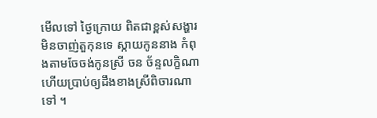មើលទៅ ថ្ងៃក្រោយ ពិតជាខ្ពស់សង្ហារមិនចាញ់តួកុនទេ ស្កាយកូននាង កំពុងតាមចែចង់កូនស្រី ចន ច័ន្ទលក្ខិណា ហើយប្រាប់ឲ្យដឹងខាងស្រីពិចារណាទៅ ។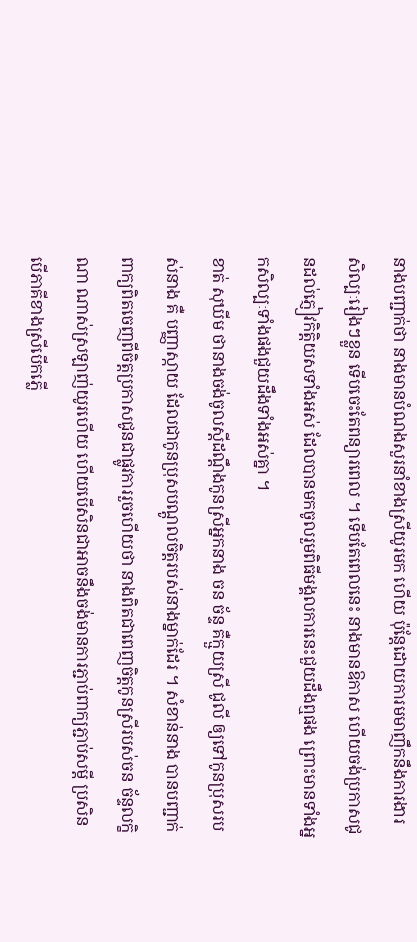នាងបញ្ជាក់ថា នាងមានបំណងសួរនាំខាងស្រីយូរមក ហើយ ប៉ុន្តែដោយការមមាញឹកនឹងការងារសិល្បៈរៀងៗខ្លួន ទើបចេះតែពន្យារពេល ។ ទើបតែពេលនេះ នាងមានឱកាស ហើយចង់ប្រកាសជូនដល់ភ្ញៀវកិត្តិយសទាំងអស់ ដែលបានមកចូលរួមពិធីមង្គលការនេះជួយដឹងឮផង ព្រោះមានទាំងអ្នកសិល្បៈទាំងផងជួយដឹងទាំងអស់គ្នា ។
ខាត់ សុឃីម ថានាងចង់ចូលស្តីដណ្តឹងកូនស្រីអ្នកនាង ចន ច័ន្ទ គឺក្មួយស្រី ជូលី ឲ្យទៅកូនប្រុសរបស់នាង គឺ បញ្ញាស្កាយ ដែលជាកូនប្រុសបណ្តូលចិត្តរបស់នាងម្នាក់ដែរ ។ សំខាន់នាង បានបញ្ជាក់ពាក្យពិតចេញពីចិត្តប្រកាសជូនជាផ្លូវការរួចហើយថា នាងពិតជាពេញចិត្តកូនស្រីរបស់ចន ច័ន្ទលក្ខិណា ណាស់ស្រឡាញ់យូរហើយ ហើយបើសិនជាអាចនឹងចង់មានការភ្ជាប់ពាក្យភ្ជាប់សម្តី ប្រសិនបើភាគីខាងស្រីបើកភ្លើ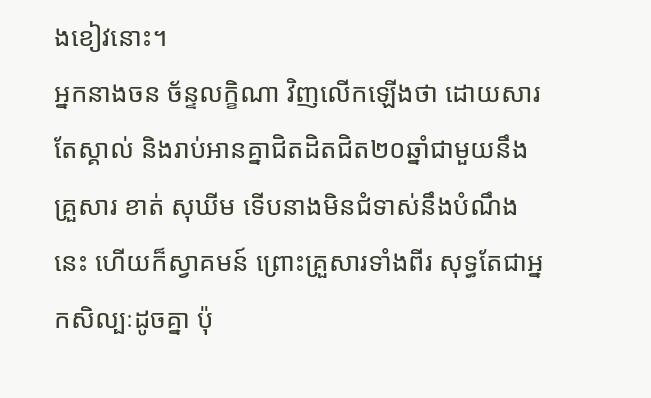ងខៀវនោះ។
អ្នកនាងចន ច័ន្ទលក្ខិណា វិញលើកឡើងថា ដោយសារតែស្គាល់ និងរាប់អានគ្នាជិតដិតជិត២០ឆ្នាំជាមួយនឹងគ្រួសារ ខាត់ សុឃីម ទើបនាងមិនជំទាស់នឹងបំណឹងនេះ ហើយក៏ស្វាគមន៍ ព្រោះគ្រួសារទាំងពីរ សុទ្ធតែជាអ្នកសិល្បៈដូចគ្នា ប៉ុ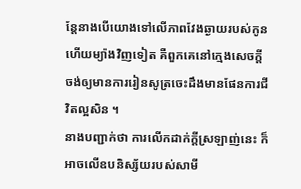ន្តែនាងបើយោងទៅលើភាពវែងឆ្ងាយរបស់កូន ហើយម្យ៉ាងវិញទៀត គឺពួកគេនៅក្មេងសេចក្តី ចង់ឲ្យមានការរៀនសូត្រចេះដឹងមានផែនការជីវិតល្អសិន ។
នាងបញ្ជាក់ថា ការលើកដាក់ក្តីស្រឡាញ់នេះ ក៏អាចលើឧបនិស្ស័យរបស់សាមី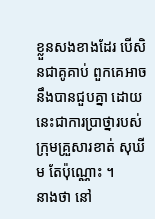ខ្លួនសងខាងដែរ បើសិនជាគូគាប់ ពួកគេអាចនឹងបានជួបគ្នា ដោយនេះជាការប្រាថ្នារបស់ក្រុមគ្រួសារខាត់ សុឃីម តែប៉ុណ្ណោះ ។
នាងថា នៅ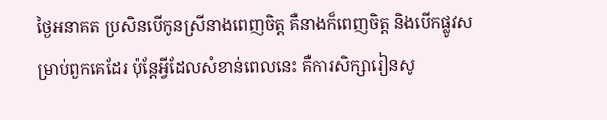ថ្ងៃអនាគត ប្រសិនបើកូនស្រីនាងពេញចិត្ត គឺនាងក៏ពេញចិត្ត និងបើកផ្លូវសម្រាប់ពួកគេដែរ ប៉ុន្តែអ្វីដែលសំខាន់ពេលនេះ គឺការសិក្សារៀនសូ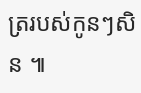ត្ររបស់កូនៗសិន ៕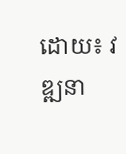ដោយ៖ វឌ្ឍនា